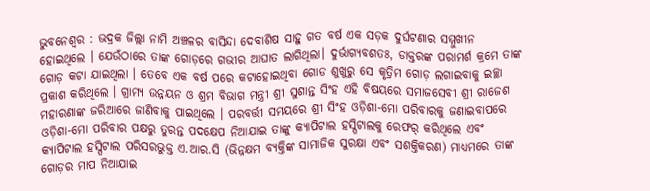ଭୁବନେଶ୍ୱର : ଭଦ୍ରକ ଜିଲ୍ଲା ନାମି ଅଞ୍ଚଳର ବାସିନ୍ଦା ଦେବାଶିଷ ସାହୁ ଗତ ବର୍ଷ ଏକ ସଡ଼କ ଦୁର୍ଘଟଣାର ସମ୍ମୁଖୀନ ହୋଇଥିଲେ । ଯେଉଁଠାରେ ତାଙ୍କ ଗୋଡ଼ରେ ଗଭୀର ଆଘାତ ଲାଗିଥିଲା। ଦୁର୍ଭାଗ୍ୟବଶତଃ, ଡାକ୍ତରଙ୍କ ପରାମର୍ଶ କ୍ରମେ ତାଙ୍କ ଗୋଡ଼ କଟା ଯାଇଥିଲା । ତେବେ ଏକ ବର୍ଷ ପରେ କଟାହୋଇଥିବା ଗୋଡ ଶୁଖୁରୁ ସେ କୃତ୍ରିମ ଗୋଡ଼ ଲଗାଇବାକୁ ଇଚ୍ଛା ପ୍ରକାଶ କରିଥିଲେ । ଗ୍ରାମ୍ୟ ଉନ୍ନୟନ ଓ ଶ୍ରମ ବିଭାଗ ମନ୍ତ୍ରୀ ଶ୍ରୀ ସୁଶାନ୍ତ ସିଂହ ଏହି ବିଷୟରେ ସମାଜସେବୀ ଶ୍ରୀ ରାଜେଶ ମହାରଣାଙ୍କ ଜରିଆରେ ଜାଣିବାକୁ ପାଇଥିଲେ । ପରବର୍ତ୍ତୀ ସମୟରେ ଶ୍ରୀ ସିଂହ ଓଡ଼ିଶା-ମୋ ପରିବାରକୁ ଜଣାଇବାପରେ ଓଡ଼ିଶା-ମୋ ପରିବାର ପକ୍ଷରୁ ତୁରନ୍ତ ପଦକ୍ଷେପ ନିଆଯାଇ ତାଙ୍କୁ କ୍ୟାପିଟାଲ ହସ୍ପିଟାଲକୁ ରେଫର୍ କରିଥିଲେ ଏବଂ କ୍ୟାପିଟାଲ ହସ୍ପିଟାଲ ପରିସରଭୁକ୍ତ ଏ.ଆର.ସି (ଭିନ୍ନକ୍ଷମ ବ୍ୟକ୍ତିଙ୍କ ସାମାଜିକ ସୁରକ୍ଷା ଏବଂ ସଶକ୍ତିକରଣ) ମାଧ୍ୟମରେ ତାଙ୍କ ଗୋଡ଼ର ମାପ ନିଆଯାଇ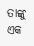ତାଙ୍କୁ ଏକ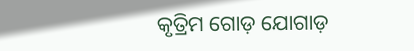କୃତ୍ରିମ ଗୋଡ଼ ଯୋଗାଡ଼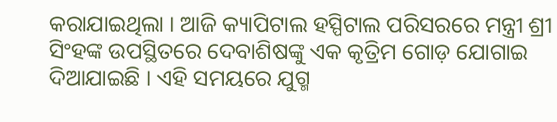କରାଯାଇଥିଲା । ଆଜି କ୍ୟାପିଟାଲ ହସ୍ପିଟାଲ ପରିସରରେ ମନ୍ତ୍ରୀ ଶ୍ରୀ ସିଂହଙ୍କ ଉପସ୍ଥିତରେ ଦେବାଶିଷଙ୍କୁ ଏକ କୃତ୍ରିମ ଗୋଡ଼ ଯୋଗାଇ ଦିଆଯାଇଛି । ଏହି ସମୟରେ ଯୁଗ୍ମ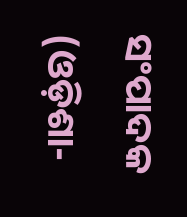ସଂପାଦକ (ଓଡ଼ିଶା-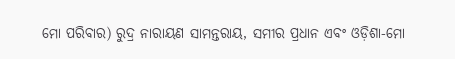ମୋ ପରିବାର) ରୁଦ୍ର ନାରାୟଣ ସାମନ୍ତରାୟ, ସମୀର ପ୍ରଧାନ ଏବଂ ଓଡ଼ିଶା-ମୋ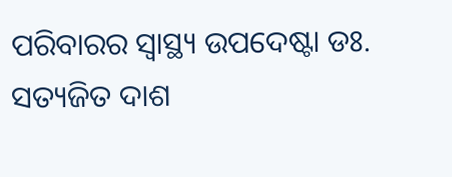ପରିବାରର ସ୍ବାସ୍ଥ୍ୟ ଉପଦେଷ୍ଟା ଡଃ. ସତ୍ୟଜିତ ଦାଶ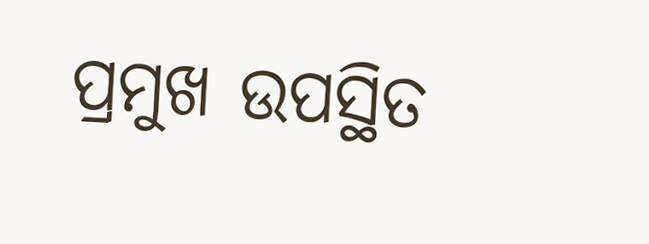ପ୍ରମୁଖ ଉପସ୍ଥିତ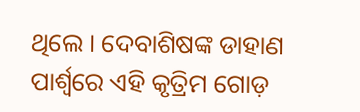ଥିଲେ । ଦେବାଶିଷଙ୍କ ଡାହାଣ ପାର୍ଶ୍ବରେ ଏହି କୃତ୍ରିମ ଗୋଡ଼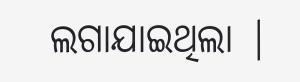ଲଗାଯାଇଥିଲା |